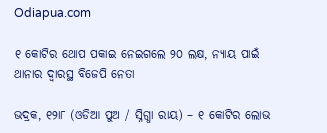Odiapua.com

୧ କୋଟିର ଥୋପ ପକାଇ ନେଇଗଲେ ୨୦ ଲକ୍ଷ, ନ୍ୟାୟ ପାଇଁ ଥାନାର ଦ୍ୱାରସ୍ଥ ବିଜେପି ନେତା

ଭଦ୍ରକ, ୧୨ା୮ (ଓଡିଆ ପୁଅ / ସ୍ନିଗ୍ଧା ରାୟ) – ୧ କୋଟିର ଲୋଭ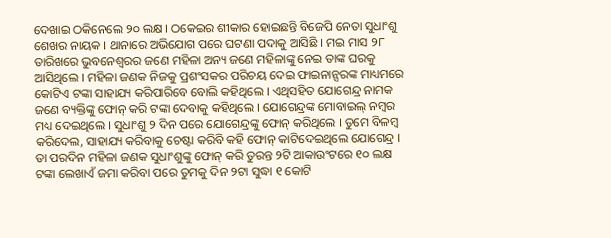ଦେଖାଇ ଠକିନେଲେ ୨୦ ଲକ୍ଷ । ଠକେଇର ଶୀକାର ହୋଇଛନ୍ତି ବିଜେପି ନେତା ସୁଧାଂଶୁ ଶେଖର ନାୟକ । ଥାନାରେ ଅଭିଯୋଗ ପରେ ଘଟଣା ପଦାକୁ ଆସିଛି । ମଇ ମାସ ୨୮ ତାରିଖରେ ଭୁବନେଶ୍ୱରର ଜଣେ ମହିଳା ଅନ୍ୟ ଜଣେ ମହିଳାଙ୍କୁ ନେଇ ତାଙ୍କ ଘରକୁ ଆସିଥିଲେ । ମହିଳା ଜଣକ ନିଜକୁ ପ୍ରଶଂସକର ପରିଚୟ ଦେଇ ଫାଇନାନ୍ସରଙ୍କ ମାଧ୍ୟମରେ କୋଟିଏ ଟଙ୍କା ସାହାଯ୍ୟ କରିପାରିବେ ବୋଲି କହିଥିଲେ । ଏଥିସହିତ ଯୋଗେନ୍ଦ୍ର ନାମକ ଜଣେ ବ୍ୟକ୍ତିଙ୍କୁ ଫୋନ୍ କରି ଟଙ୍କା ଦେବାକୁ କହିଥିଲେ । ଯୋଗେନ୍ଦ୍ରଙ୍କ ମୋବାଇଲ୍ ନମ୍ବର ମଧ୍ୟ ଦେଇଥିଲେ । ସୁଧାଂଶୁ ୨ ଦିନ ପରେ ଯୋଗେନ୍ଦ୍ରଙ୍କୁ ଫୋନ୍ କରିଥିଲେ । ତୁମେ ବିଳମ୍ବ କରିଦେଲ, ସାହାଯ୍ୟ କରିବାକୁ ଚେଷ୍ଟା କରିବି କହି ଫୋନ୍ କାଟିଦେଇଥିଲେ ଯୋଗେନ୍ଦ୍ର । ତା ପରଦିନ ମହିଳା ଜଣକ ସୁଧାଂଶୁଙ୍କୁ ଫୋନ୍ କରି ତୁରନ୍ତ ୨ଟି ଆକାଉଂଟରେ ୧୦ ଲକ୍ଷ ଟଙ୍କା ଲେଖାଏଁ ଜମା କରିବା ପରେ ତୁମକୁ ଦିନ ୨ଟା ସୁଦ୍ଧା ୧ କୋଟି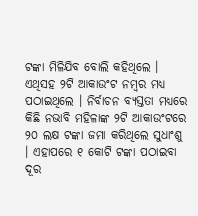ଟଙ୍କା ମିଳିଯିବ ବୋଲି କହିଥିଲେ । ଏଥିସହ ୨ଟି ଆକାଉଂଟ ନମ୍ବର ମଧ୍ୟ ପଠାଇଥିଲେ । ନିର୍ବାଚନ ବ୍ୟସ୍ତତା ମଧ୍ୟରେ କିଛି ନଭାବି ମହିଳାଙ୍କ ୨ଟି ଆକାଉଂଟରେ ୨୦ ଲକ୍ଷ ଟଙ୍କା ଜମା କରିଥିଲେ ସୁଧାଂଶୁ । ଏହାପରେ ୧ କୋଟି ଟଙ୍କା ପଠାଇବା ଦୂର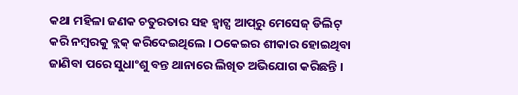କଥା ମହିଳା ଜଣକ ଚତୁରତାର ସହ ହ୍ୱାଟ୍ସ ଆପ୍‌ରୁ ମେସେଜ୍ ଡିଲିଟ୍ କରି ନମ୍ବରକୁ ବ୍ଲକ୍ କରିଦେଇଥିଲେ । ଠକେଇର ଶୀକାର ହୋଇଥିବା ଜାଣିବା ପରେ ସୁଧାଂଶୁ ବନ୍ତ ଥାନାରେ ଲିଖିତ ଅଭିଯୋଗ କରିଛନ୍ତି ।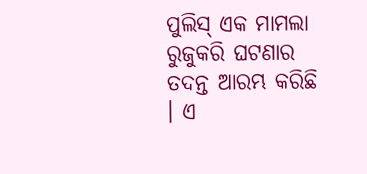ପୁଲିସ୍ ଏକ ମାମଲା ରୁଜୁକରି ଘଟଣାର ତଦନ୍ତ ଆରମ୍ଭ କରିଛି । ଏ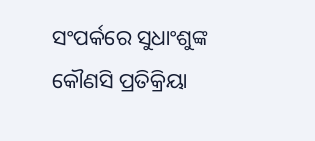ସଂପର୍କରେ ସୁଧାଂଶୁଙ୍କ କୌଣସି ପ୍ରତିକ୍ରିୟା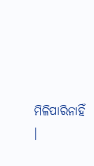ମିଳିପାରିନାହିଁ ।